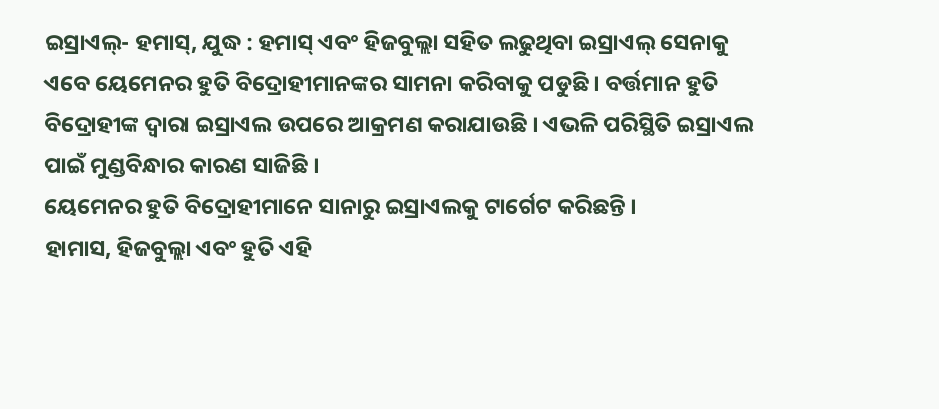ଇସ୍ରାଏଲ୍- ହମାସ୍, ଯୁଦ୍ଧ : ହମାସ୍ ଏବଂ ହିଜବୁଲ୍ଲା ସହିତ ଲଢୁଥିବା ଇସ୍ରାଏଲ୍ ସେନାକୁ ଏବେ ୟେମେନର ହୁତି ବିଦ୍ରୋହୀମାନଙ୍କର ସାମନା କରିବାକୁ ପଡୁଛି । ବର୍ତ୍ତମାନ ହୁତି ବିଦ୍ରୋହୀଙ୍କ ଦ୍ୱାରା ଇସ୍ରାଏଲ ଉପରେ ଆକ୍ରମଣ କରାଯାଉଛି । ଏଭଳି ପରିସ୍ଥିତି ଇସ୍ରାଏଲ ପାଇଁ ମୁଣ୍ଡବିନ୍ଧାର କାରଣ ସାଜିଛି ।
ୟେମେନର ହୁତି ବିଦ୍ରୋହୀମାନେ ସାନାରୁ ଇସ୍ରାଏଲକୁ ଟାର୍ଗେଟ କରିଛନ୍ତି ।
ହାମାସ, ହିଜବୁଲ୍ଲା ଏବଂ ହୁତି ଏହି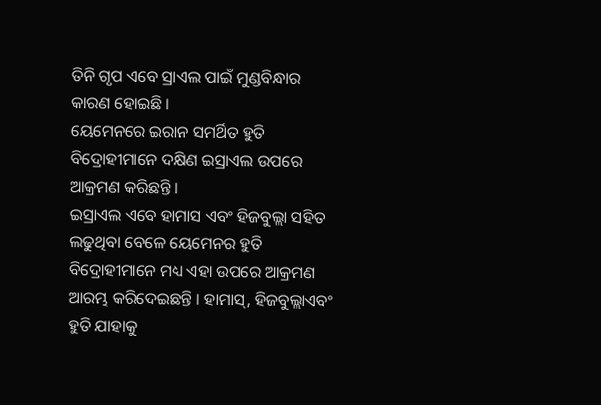ତିନି ଗୃପ ଏବେ ସ୍ରାଏଲ ପାଇଁ ମୁଣ୍ଡବିନ୍ଧାର କାରଣ ହୋଇଛି ।
ୟେମେନରେ ଇରାନ ସମର୍ଥିତ ହୁତି ବିଦ୍ରୋହୀମାନେ ଦକ୍ଷିଣ ଇସ୍ରାଏଲ ଉପରେ ଆକ୍ରମଣ କରିଛନ୍ତି ।
ଇସ୍ରାଏଲ ଏବେ ହାମାସ ଏବଂ ହିଜବୁଲ୍ଲା ସହିତ ଲଢୁଥିବା ବେଳେ ୟେମେନର ହୁତି ବିଦ୍ରୋହୀମାନେ ମଧ୍ୟ ଏହା ଉପରେ ଆକ୍ରମଣ ଆରମ୍ଭ କରିଦେଇଛନ୍ତି । ହାମାସ୍, ହିଜବୁଲ୍ଲାଏବଂ ହୁତି ଯାହାକୁ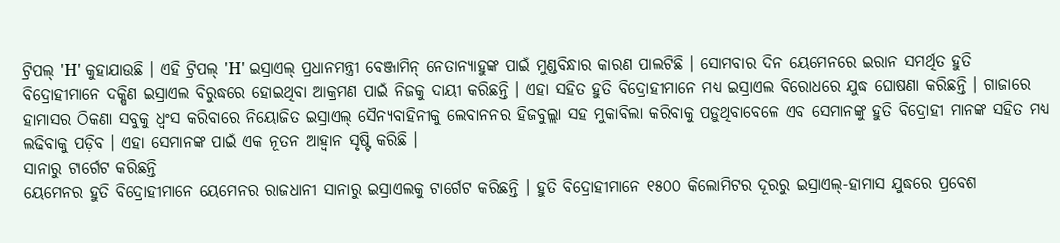ଟ୍ରିପଲ୍ 'H' କୁହାଯାଉଛି । ଏହି ଟ୍ରିପଲ୍ 'H' ଇସ୍ରାଏଲ୍ ପ୍ରଧାନମନ୍ତ୍ରୀ ବେଞ୍ଜାମିନ୍ ନେତାନ୍ୟାହୁଙ୍କ ପାଇଁ ମୁଣ୍ଡବିନ୍ଧାର କାରଣ ପାଲଟିଛି । ସୋମବାର ଦିନ ୟେମେନରେ ଇରାନ ସମର୍ଥିତ ହୁତି ବିଦ୍ରୋହୀମାନେ ଦକ୍ଷିଣ ଇସ୍ରାଏଲ ବିରୁଦ୍ଧରେ ହୋଇଥିବା ଆକ୍ରମଣ ପାଇଁ ନିଜକୁ ଦାୟୀ କରିଛନ୍ତି । ଏହା ସହିତ ହୁତି ବିଦ୍ରୋହୀମାନେ ମଧ୍ୟ ଇସ୍ରାଏଲ ବିରୋଧରେ ଯୁଦ୍ଧ ଘୋଷଣା କରିଛନ୍ତି । ଗାଜାରେ ହାମାସର ଠିକଣା ସବୁକୁ ଧ୍ୱଂସ କରିବାରେ ନିୟୋଜିତ ଇସ୍ରାଏଲ୍ ସୈନ୍ୟବାହିନୀକୁ ଲେବାନନର ହିଜବୁଲ୍ଲା ସହ ମୁକାବିଲା କରିବାକୁ ପଡ଼ୁଥିବାବେଳେ ଏବ ସେମାନଙ୍କୁ ହୁତି ବିଦ୍ରୋହୀ ମାନଙ୍କ ସହିତ ମଧ୍ୟ ଲଢିବାକୁ ପଡ଼ିବ । ଏହା ସେମାନଙ୍କ ପାଇଁ ଏକ ନୂତନ ଆହ୍ବାନ ସୃଷ୍ଟି କରିଛି ।
ସାନାରୁ ଟାର୍ଗେଟ କରିଛନ୍ତି
ୟେମେନର ହୁତି ବିଦ୍ରୋହୀମାନେ ୟେମେନର ରାଜଧାନୀ ସାନାରୁ ଇସ୍ରାଏଲକୁ ଟାର୍ଗେଟ କରିଛନ୍ତି । ହୁତି ବିଦ୍ରୋହୀମାନେ ୧୫୦୦ କିଲୋମିଟର ଦୂରରୁ ଇସ୍ରାଏଲ୍-ହାମାସ ଯୁଦ୍ଧରେ ପ୍ରବେଶ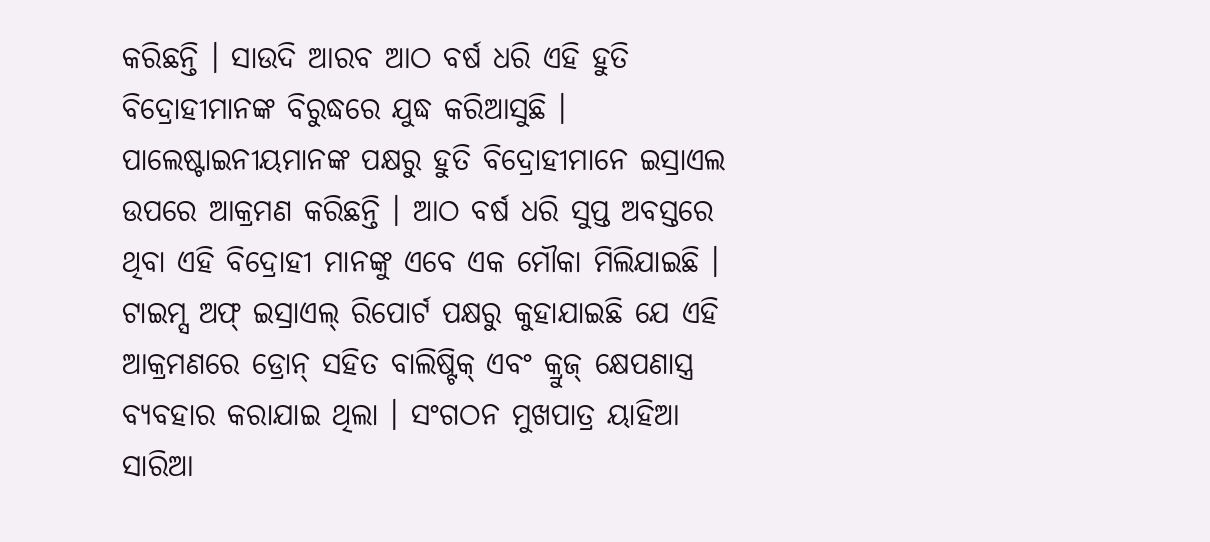କରିଛନ୍ତି । ସାଉଦି ଆରବ ଆଠ ବର୍ଷ ଧରି ଏହି ହୁତି ବିଦ୍ରୋହୀମାନଙ୍କ ବିରୁଦ୍ଧରେ ଯୁଦ୍ଧ କରିଆସୁଛି । ପାଲେଷ୍ଟାଇନୀୟମାନଙ୍କ ପକ୍ଷରୁ ହୁତି ବିଦ୍ରୋହୀମାନେ ଇସ୍ରାଏଲ ଉପରେ ଆକ୍ରମଣ କରିଛନ୍ତି । ଆଠ ବର୍ଷ ଧରି ସୁପ୍ତ ଅବସ୍ତରେ ଥିବା ଏହି ବିଦ୍ରୋହୀ ମାନଙ୍କୁ ଏବେ ଏକ ମୌକା ମିଲିଯାଇଛି । ଟାଇମ୍ସ ଅଫ୍ ଇସ୍ରାଏଲ୍ ରିପୋର୍ଟ ପକ୍ଷରୁ କୁହାଯାଇଛି ଯେ ଏହି ଆକ୍ରମଣରେ ଡ୍ରୋନ୍ ସହିତ ବାଲିଷ୍ଟିକ୍ ଏବଂ କ୍ରୁଜ୍ କ୍ଷେପଣାସ୍ତ୍ର ବ୍ୟବହାର କରାଯାଇ ଥିଲା । ସଂଗଠନ ମୁଖପାତ୍ର ୟାହିଆ ସାରିଆ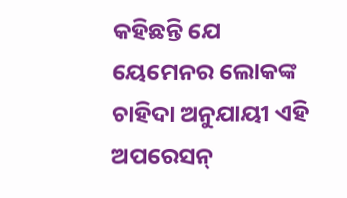କହିଛନ୍ତି ଯେ ୟେମେନର ଲୋକଙ୍କ ଚାହିଦା ଅନୁଯାୟୀ ଏହି ଅପରେସନ୍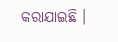କରାଯାଇଛି ।